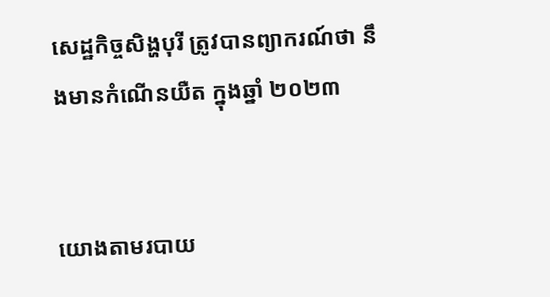សេដ្ឋកិច្ចសិង្ហបុរី ត្រូវបានព្យាករណ៍ថា នឹងមានកំណើនយឺត ក្នុងឆ្នាំ ២០២៣


យោងតាមរបាយ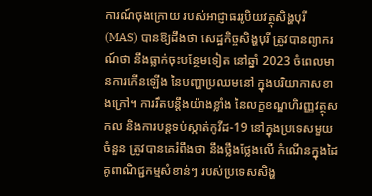ការណ៍ចុងក្រោយ របស់អាជ្ញាធររូបិយវត្ថុសិង្ហបុរី (MAS) បានឱ្យដឹងថា សេដ្ឋកិច្ចសិង្ហបុរី ត្រូវបានព្យាករណ៍ថា នឹងធ្លាក់ចុះបន្ថែមទៀត នៅឆ្នាំ 2023 ចំពេលមានការកើនឡើង នៃបញ្ហាប្រឈមនៅ ក្នុងបរិយាកាសខាងក្រៅ។ ការរឹតបន្តឹងយ៉ាងខ្លាំង នៃលក្ខខណ្ឌហិរញ្ញវត្ថុសកល និងការបន្តទប់ស្កាត់កូវីដ-19 នៅក្នុងប្រទេសមួយចំនួន ត្រូវបានគេរំពឹងថា នឹងថ្លឹងថ្លែងលើ កំណើនក្នុងដៃគូពាណិជ្ជកម្មសំខាន់ៗ របស់ប្រទេសសិង្ហ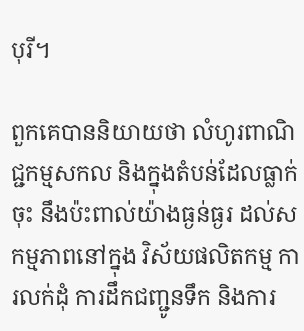បុរី។

ពួកគេបាននិយាយថា លំហូរពាណិជ្ជកម្មសកល និងក្នុងតំបន់ដែលធ្លាក់ចុះ នឹងប៉ះពាល់យ៉ាងធ្ងន់ធ្ងរ ដល់សកម្មភាពនៅក្នុង វិស័យផលិតកម្ម ការលក់ដុំ ការដឹកជញ្ជូនទឹក និងការ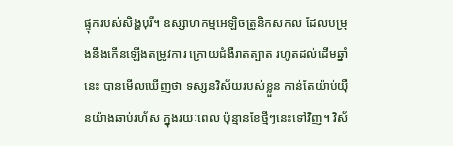ផ្ទុករបស់សិង្ហបុរី។ ឧស្សាហកម្មអេឡិចត្រូនិកសកល ដែលបម្រុងនឹងកើនឡើងតម្រូវការ ក្រោយជំងឺរាតត្បាត រហូតដល់ដើមឆ្នាំនេះ បានមើលឃើញថា ទស្សនវិស័យរបស់ខ្លួន កាន់តែយ៉ាប់យ៉ឺនយ៉ាងឆាប់រហ័ស ក្នុងរយៈពេល ប៉ុន្មានខែថ្មីៗនេះទៅវិញ។ វិស័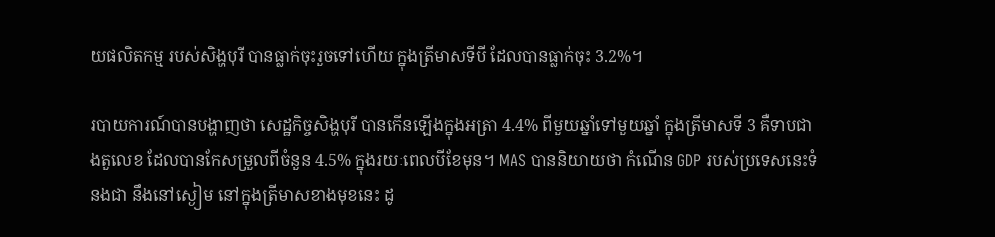យផលិតកម្ម របស់សិង្ហបុរី បានធ្លាក់ចុះរួចទៅហើយ ក្នុងត្រីមាសទីបី ដែលបានធ្លាក់ចុះ 3.2%។

របាយការណ៍បានបង្ហាញថា សេដ្ឋកិច្ចសិង្ហបុរី បានកើនឡើងក្នុងអត្រា 4.4% ពីមួយឆ្នាំទៅមួយឆ្នាំ ក្នុងត្រីមាសទី 3 គឺទាបជាងតួលេខ ដែលបានកែសម្រួលពីចំនួន 4.5% ក្នុងរយៈពេលបីខែមុន។ MAS បាននិយាយថា កំណើន GDP របស់ប្រទេសនេះទំនងជា នឹងនៅស្ងៀម នៅក្នុងត្រីមាសខាងមុខនេះ ដូ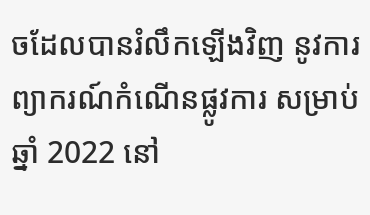ចដែលបានរំលឹកឡើងវិញ នូវការព្យាករណ៍កំណើនផ្លូវការ សម្រាប់ឆ្នាំ 2022 នៅ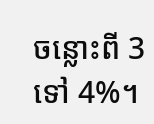ចន្លោះពី 3 ទៅ 4%។